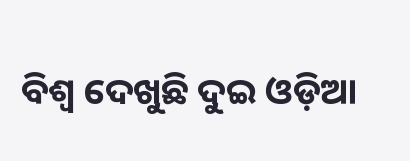ବିଶ୍ବ ଦେଖୁଛି ଦୁଇ ଓଡ଼ିଆ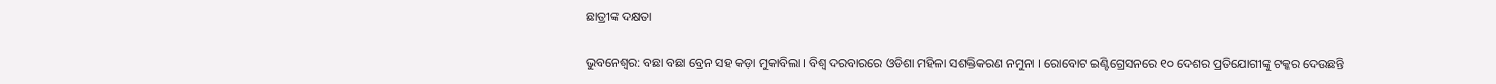ଛାତ୍ରୀଙ୍କ ଦକ୍ଷତା

ଭୁବନେଶ୍ବର: ବଛା ବଛା ବ୍ରେନ ସହ କଡ଼ା ମୁକାବିଲା । ବିଶ୍ବ ଦରବାରରେ ଓଡିଶା ମହିଳା ସଶକ୍ତିକରଣ ନମୁନା । ରୋବୋଟ ଇଣ୍ଟିଗ୍ରେସନରେ ୧୦ ଦେଶର ପ୍ରତିଯୋଗୀଙ୍କୁ ଟକ୍କର ଦେଉଛନ୍ତି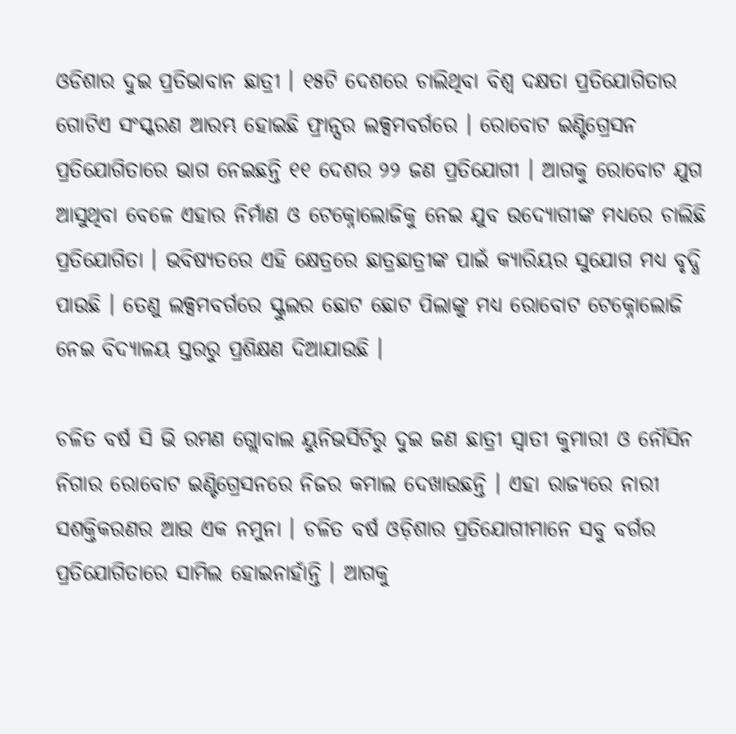ଓଡିଶାର ଦୁଇ ପ୍ରତିଭାବାନ ଛାତ୍ରୀ । ୧୫ଟି ଦେଶରେ ଚାଲିଥିବା ବିଶ୍ବ ଦକ୍ଷତା ପ୍ରତିଯୋଗିତାର ଗୋଟିଏ ସଂସ୍କରଣ ଆରମ୍ଭ ହୋଇଛି ଫ୍ରାନ୍ସର ଲକ୍ସମବର୍ଗରେ । ରୋବୋଟ ଇଣ୍ଟିଗ୍ରେସନ ପ୍ରତିଯୋଗିତାରେ ଭାଗ ନେଇଛନ୍ତି ୧୧ ଦେଶର ୨୨ ଜଣ ପ୍ରତିଯୋଗୀ । ଆଗକୁ ରୋବୋଟ ଯୁଗ ଆସୁଥିବା ବେଳେ ଏହାର ନିର୍ମାଣ ଓ ଟେକ୍ନୋଲୋଜିକୁ ନେଇ ଯୁବ ଉଦ୍ୟୋଗୀଙ୍କ ମଧ୍ୟରେ ଚାଲିଛି ପ୍ରତିଯୋଗିତା । ଭବିଷ୍ୟତରେ ଏହି କ୍ଷେତ୍ରରେ ଛାତ୍ରଛାତ୍ରୀଙ୍କ ପାଇଁ କ୍ୟାରିୟର ସୁଯୋଗ ମଧ୍ୟ ବୃଦ୍ଧି ପାଉଛି । ତେଣୁ ଲକ୍ସମବର୍ଗରେ ସ୍କୁଲର ଛୋଟ ଛୋଟ ପିଲାଙ୍କୁ ମଧ୍ୟ ରୋବୋଟ ଟେକ୍ନୋଲୋଜି ନେଇ ବିଦ୍ୟାଳୟ ସ୍ତରରୁ ପ୍ରଶିକ୍ଷଣ ଦିଆଯାଉଛି ।

ଚଳିତ ବର୍ଷ ସି ଭି ରମଣ ଗ୍ଲୋବାଲ ୟୁନିଭର୍ସିଟିରୁ ଦୁଇ ଜଣ ଛାତ୍ରୀ ସ୍ବାତୀ କୁମାରୀ ଓ ନୌସିନ ନିଗାର ରୋବୋଟ ଇଣ୍ଟିଗ୍ରେସନରେ ନିଜର କମାଲ ଦେଖାଉଛନ୍ତି । ଏହା ରାଜ୍ୟରେ ନାରୀ ସଶକ୍ତିକରଣର ଆଉ ଏକ ନମୁନା । ଚଳିତ ବର୍ଷ ଓଡ଼ିଶାର ପ୍ରତିଯୋଗୀମାନେ ସବୁ ବର୍ଗର ପ୍ରତିଯୋଗିତାରେ ସାମିଲ ହୋଇନାହାଁନ୍ତି । ଆଗକୁ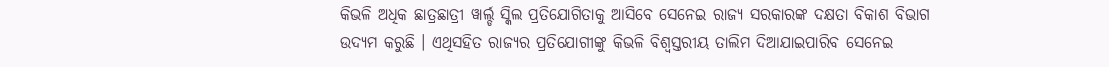କିଭଳି ଅଧିକ ଛାତ୍ରଛାତ୍ରୀ ୱାର୍ଲ୍ଡ ସ୍କିଲ ପ୍ରତିଯୋଗିତାକୁ ଆସିବେ ସେନେଇ ରାଜ୍ୟ ସରକାରଙ୍କ ଦକ୍ଷତା ବିକାଶ ବିଭାଗ ଉଦ୍ୟମ କରୁଛି । ଏଥିସହିତ ରାଜ୍ୟର ପ୍ରତିଯୋଗୀଙ୍କୁ କିଭଳି ବିଶ୍ବସ୍ତରୀୟ ତାଲିମ ଦିଆଯାଇପାରିବ ସେନେଇ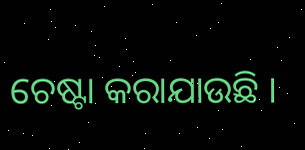ଚେଷ୍ଟା କରାଯାଉଛି ।